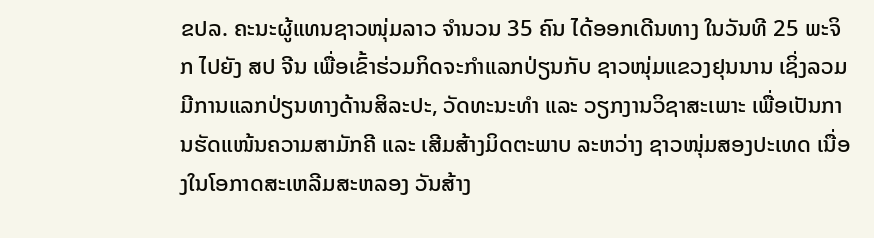ຂປລ. ຄະນະຜູ້ແທນຊາວໜຸ່ມລາວ ຈຳນວນ 35 ຄົນ ໄດ້ອອກເດີນທາງ ໃນວັນທີ 25 ພະຈິກ ໄປຍັງ ສປ ຈີນ ເພື່ອເຂົ້າຮ່ວມກິດຈະກຳແລກປ່ຽນກັບ ຊາວໜຸ່ມແຂວງຢຸນນານ ເຊິ່ງລວມມີການແລກປ່ຽນທາງດ້ານສິລະປະ, ວັດທະນະທຳ ແລະ ວຽກງານວິຊາສະເພາະ ເພື່ອເປັນການຮັດແໜ້ນຄວາມສາມັກຄີ ແລະ ເສີມສ້າງມິດຕະພາບ ລະຫວ່າງ ຊາວໜຸ່ມສອງປະເທດ ເນື່ອງໃນໂອກາດສະເຫລີມສະຫລອງ ວັນສ້າງ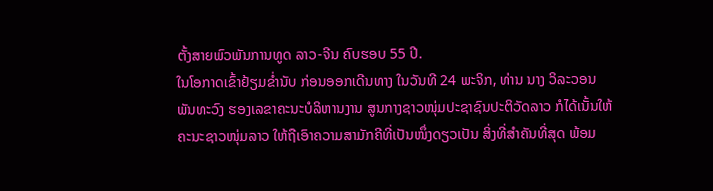ຕັ້ງສາຍພົວພັນການທູດ ລາວ-ຈີນ ຄົບຮອບ 55 ປີ.
ໃນໂອກາດເຂົ້າຢ້ຽມຂ່ຳນັບ ກ່ອນອອກເດີນທາງ ໃນວັນທີ 24 ພະຈິກ, ທ່ານ ນາງ ວິລະວອນ ພັນທະວົງ ຮອງເລຂາຄະນະບໍລິຫານງານ ສູນກາງຊາວໜຸ່ມປະຊາຊົນປະຕິວັດລາວ ກໍໄດ້ເນັ້ນໃຫ້ ຄະນະຊາວໜຸ່ມລາວ ໃຫ້ຖືເອົາຄວາມສາມັກຄີທີ່ເປັນໜຶ່ງດຽວເປັນ ສິ່ງທີ່ສຳຄັນທີ່ສຸດ ພ້ອມ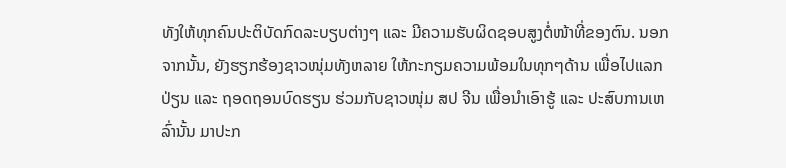ທັງໃຫ້ທຸກຄົນປະຕິບັດກົດລະບຽບຕ່າງໆ ແລະ ມີຄວາມຮັບຜິດຊອບສູງຕໍ່ໜ້າທີ່ຂອງຕົນ. ນອກຈາກນັ້ນ, ຍັງຮຽກຮ້ອງຊາວໜຸ່ມທັງຫລາຍ ໃຫ້ກະກຽມຄວາມພ້ອມໃນທຸກໆດ້ານ ເພື່ອໄປແລກປ່ຽນ ແລະ ຖອດຖອນບົດຮຽນ ຮ່ວມກັບຊາວໜຸ່ມ ສປ ຈີນ ເພື່ອນຳເອົາຮູ້ ແລະ ປະສົບການເຫລົ່ານັ້ນ ມາປະກ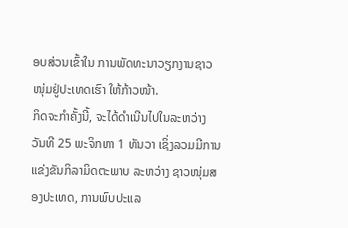ອບສ່ວນເຂົ້າໃນ ການພັດທະນາວຽກງານຊາວໜຸ່ມຢູ່ປະເທດເຮົາ ໃຫ້ກ້າວໜ້າ.
ກິດຈະກຳຄັ້ງນີ້, ຈະໄດ້ດຳເນີນໄປໃນລະຫວ່າງ ວັນທີ 25 ພະຈິກຫາ 1 ທັນວາ ເຊິ່ງລວມມີການແຂ່ງຂັນກິລາມິດຕະພາບ ລະຫວ່າງ ຊາວໜຸ່ມສອງປະເທດ, ການພົບປະແລ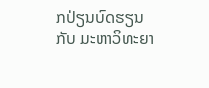ກປ່ຽນບົດຮຽນກັບ ມະຫາວິທະຍາ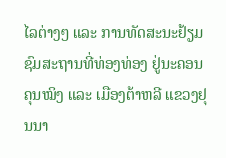ໄລຕ່າງໆ ແລະ ການທັດສະນະຢ້ຽມຊົມສະຖານທີ່ທ່ອງທ່ອງ ຢູ່ນະຄອນຄຸນໝິງ ແລະ ເມືອງຕ້າຫລີ ແຂວງຢຸນນາ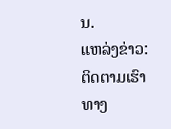ນ.
ແຫລ່ງຂ່າວ:
ຕິດຕາມເຮົາທາງ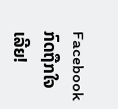Facebook ກົດຖືກໃຈເລີຍ!